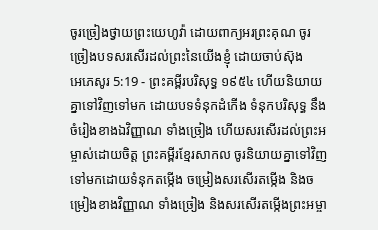ចូរច្រៀងថ្វាយព្រះយេហូវ៉ា ដោយពាក្យអរព្រះគុណ ចូរច្រៀងបទសរសើរដល់ព្រះនៃយើងខ្ញុំ ដោយចាប់ស៊ុង
អេភេសូរ 5:19 - ព្រះគម្ពីរបរិសុទ្ធ ១៩៥៤ ហើយនិយាយគ្នាទៅវិញទៅមក ដោយបទទំនុកដំកើង ទំនុកបរិសុទ្ធ នឹងចំរៀងខាងឯវិញ្ញាណ ទាំងច្រៀង ហើយសរសើរដល់ព្រះអម្ចាស់ដោយចិត្ត ព្រះគម្ពីរខ្មែរសាកល ចូរនិយាយគ្នាទៅវិញទៅមកដោយទំនុកតម្កើង ចម្រៀងសរសើរតម្កើង និងចម្រៀងខាងវិញ្ញាណ ទាំងច្រៀង និងសរសើរតម្កើងព្រះអម្ចា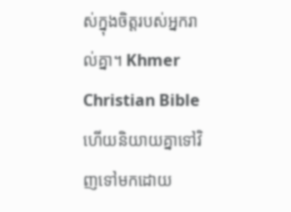ស់ក្នុងចិត្តរបស់អ្នករាល់គ្នា។ Khmer Christian Bible ហើយនិយាយគ្នាទៅវិញទៅមកដោយ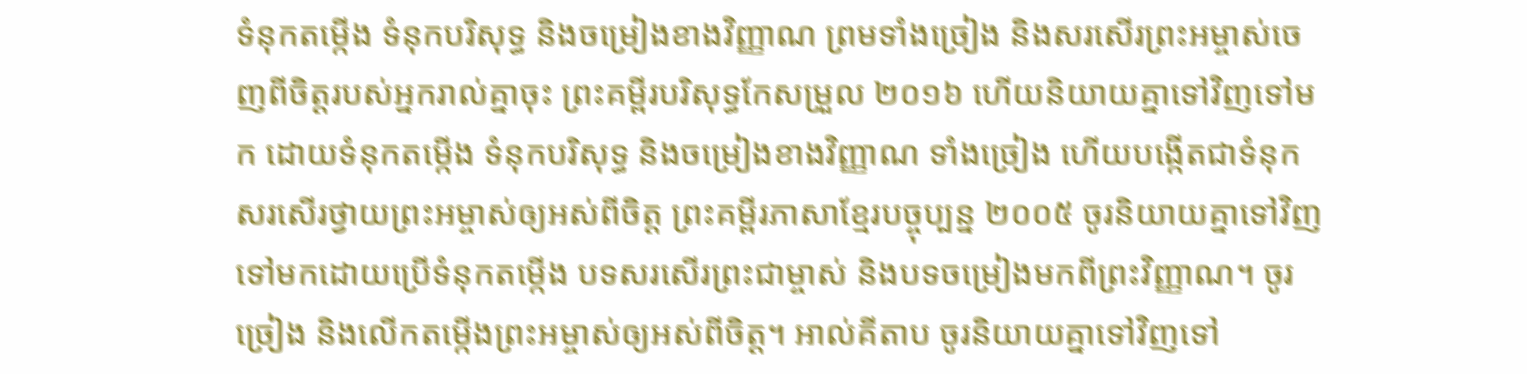ទំនុកតម្កើង ទំនុកបរិសុទ្ធ និងចម្រៀងខាងវិញ្ញាណ ព្រមទាំងច្រៀង និងសរសើរព្រះអម្ចាស់ចេញពីចិត្តរបស់អ្នករាល់គ្នាចុះ ព្រះគម្ពីរបរិសុទ្ធកែសម្រួល ២០១៦ ហើយនិយាយគ្នាទៅវិញទៅមក ដោយទំនុកតម្កើង ទំនុកបរិសុទ្ធ និងចម្រៀងខាងវិញ្ញាណ ទាំងច្រៀង ហើយបង្កើតជាទំនុកសរសើរថ្វាយព្រះអម្ចាស់ឲ្យអស់ពីចិត្ត ព្រះគម្ពីរភាសាខ្មែរបច្ចុប្បន្ន ២០០៥ ចូរនិយាយគ្នាទៅវិញទៅមកដោយប្រើទំនុកតម្កើង បទសរសើរព្រះជាម្ចាស់ និងបទចម្រៀងមកពីព្រះវិញ្ញាណ។ ចូរច្រៀង និងលើកតម្កើងព្រះអម្ចាស់ឲ្យអស់ពីចិត្ត។ អាល់គីតាប ចូរនិយាយគ្នាទៅវិញទៅ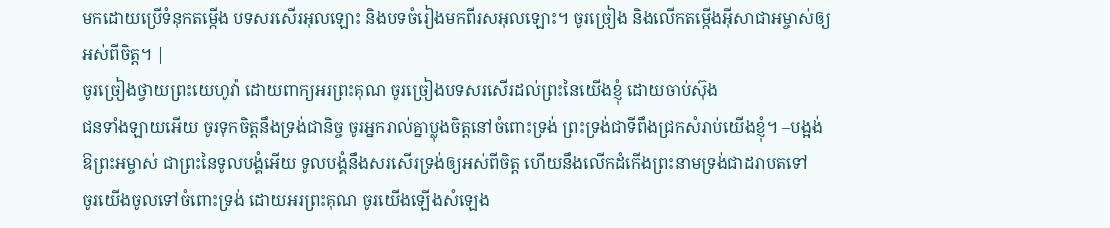មកដោយប្រើទំនុកតម្កើង បទសរសើរអុលឡោះ និងបទចំរៀងមកពីរសអុលឡោះ។ ចូរច្រៀង និងលើកតម្កើងអ៊ីសាជាអម្ចាស់ឲ្យអស់ពីចិត្ដ។ |
ចូរច្រៀងថ្វាយព្រះយេហូវ៉ា ដោយពាក្យអរព្រះគុណ ចូរច្រៀងបទសរសើរដល់ព្រះនៃយើងខ្ញុំ ដោយចាប់ស៊ុង
ជនទាំងឡាយអើយ ចូរទុកចិត្តនឹងទ្រង់ជានិច្ច ចូរអ្នករាល់គ្នាប្លុងចិត្តនៅចំពោះទ្រង់ ព្រះទ្រង់ជាទីពឹងជ្រកសំរាប់យើងខ្ញុំ។ –បង្អង់
ឱព្រះអម្ចាស់ ជាព្រះនៃទូលបង្គំអើយ ទូលបង្គំនឹងសរសើរទ្រង់ឲ្យអស់ពីចិត្ត ហើយនឹងលើកដំកើងព្រះនាមទ្រង់ជាដរាបតទៅ
ចូរយើងចូលទៅចំពោះទ្រង់ ដោយអរព្រះគុណ ចូរយើងឡើងសំឡេង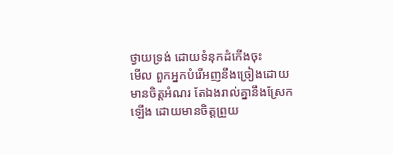ថ្វាយទ្រង់ ដោយទំនុកដំកើងចុះ
មើល ពួកអ្នកបំរើអញនឹងច្រៀងដោយមានចិត្តអំណរ តែឯងរាល់គ្នានឹងស្រែកឡើង ដោយមានចិត្តព្រួយ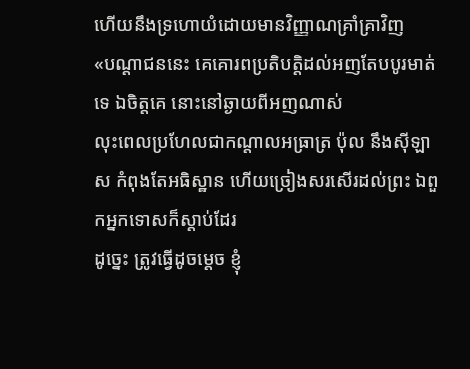ហើយនឹងទ្រហោយំដោយមានវិញ្ញាណគ្រាំគ្រាវិញ
«បណ្តាជននេះ គេគោរពប្រតិបត្តិដល់អញតែបបូរមាត់ទេ ឯចិត្តគេ នោះនៅឆ្ងាយពីអញណាស់
លុះពេលប្រហែលជាកណ្តាលអធ្រាត្រ ប៉ុល នឹងស៊ីឡាស កំពុងតែអធិស្ឋាន ហើយច្រៀងសរសើរដល់ព្រះ ឯពួកអ្នកទោសក៏ស្តាប់ដែរ
ដូច្នេះ ត្រូវធ្វើដូចម្តេច ខ្ញុំ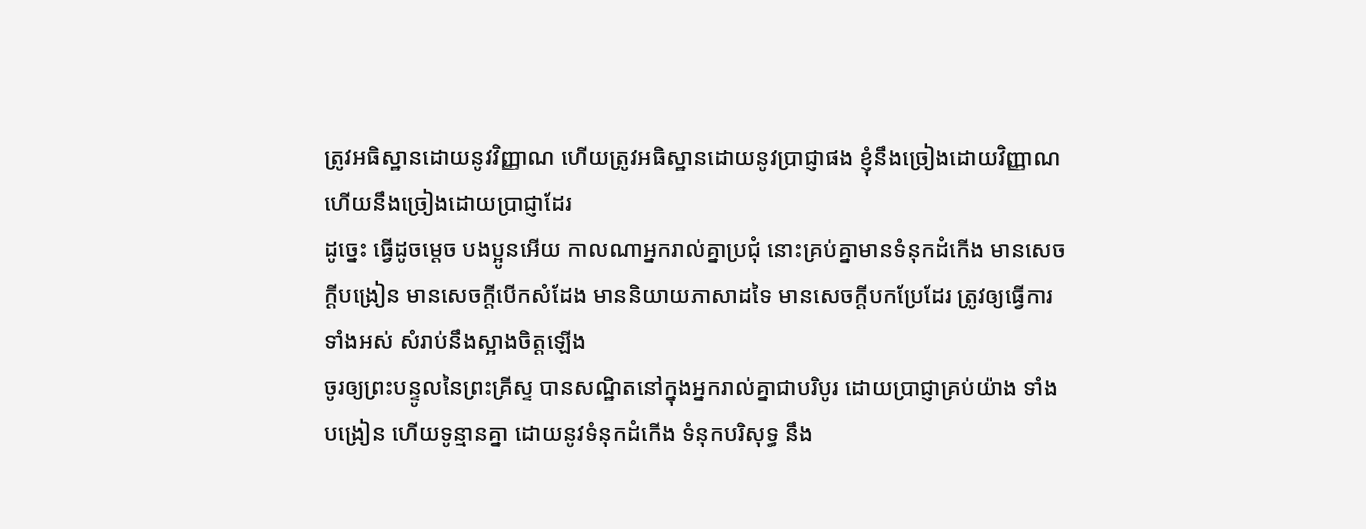ត្រូវអធិស្ឋានដោយនូវវិញ្ញាណ ហើយត្រូវអធិស្ឋានដោយនូវប្រាជ្ញាផង ខ្ញុំនឹងច្រៀងដោយវិញ្ញាណ ហើយនឹងច្រៀងដោយប្រាជ្ញាដែរ
ដូច្នេះ ធ្វើដូចម្តេច បងប្អូនអើយ កាលណាអ្នករាល់គ្នាប្រជុំ នោះគ្រប់គ្នាមានទំនុកដំកើង មានសេចក្ដីបង្រៀន មានសេចក្ដីបើកសំដែង មាននិយាយភាសាដទៃ មានសេចក្ដីបកប្រែដែរ ត្រូវឲ្យធ្វើការទាំងអស់ សំរាប់នឹងស្អាងចិត្តឡើង
ចូរឲ្យព្រះបន្ទូលនៃព្រះគ្រីស្ទ បានសណ្ឋិតនៅក្នុងអ្នករាល់គ្នាជាបរិបូរ ដោយប្រាជ្ញាគ្រប់យ៉ាង ទាំងបង្រៀន ហើយទូន្មានគ្នា ដោយនូវទំនុកដំកើង ទំនុកបរិសុទ្ធ នឹង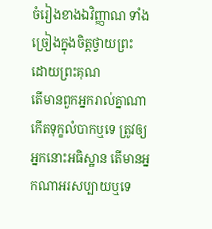ចំរៀងខាងឯវិញ្ញាណ ទាំងច្រៀងក្នុងចិត្តថ្វាយព្រះ ដោយព្រះគុណ
តើមានពួកអ្នករាល់គ្នាណា កើតទុក្ខលំបាកឬទេ ត្រូវឲ្យអ្នកនោះអធិស្ឋាន តើមានអ្នកណាអរសប្បាយឬទេ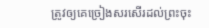ត្រូវឲ្យគេច្រៀងសរសើរដល់ព្រះចុះ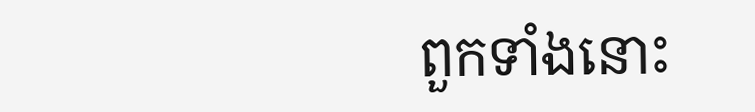ពួកទាំងនោះ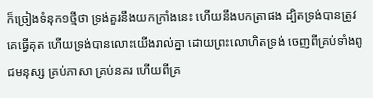ក៏ច្រៀងទំនុក១ថ្មីថា ទ្រង់គួរនឹងយកក្រាំងនេះ ហើយនឹងបកត្រាផង ដ្បិតទ្រង់បានត្រូវគេធ្វើគុត ហើយទ្រង់បានលោះយើងរាល់គ្នា ដោយព្រះលោហិតទ្រង់ ចេញពីគ្រប់ទាំងពូជមនុស្ស គ្រប់ភាសា គ្រប់នគរ ហើយពីគ្រ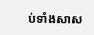ប់ទាំងសាស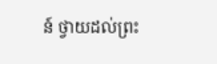ន៍ ថ្វាយដល់ព្រះ